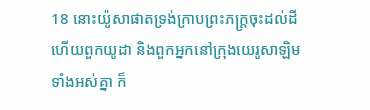18 នោះយ៉ូសាផាតទ្រង់ក្រាបព្រះភក្ត្រចុះដល់ដី ហើយពួកយូដា និងពួកអ្នកនៅក្រុងយេរូសាឡិមទាំងអស់គ្នា ក៏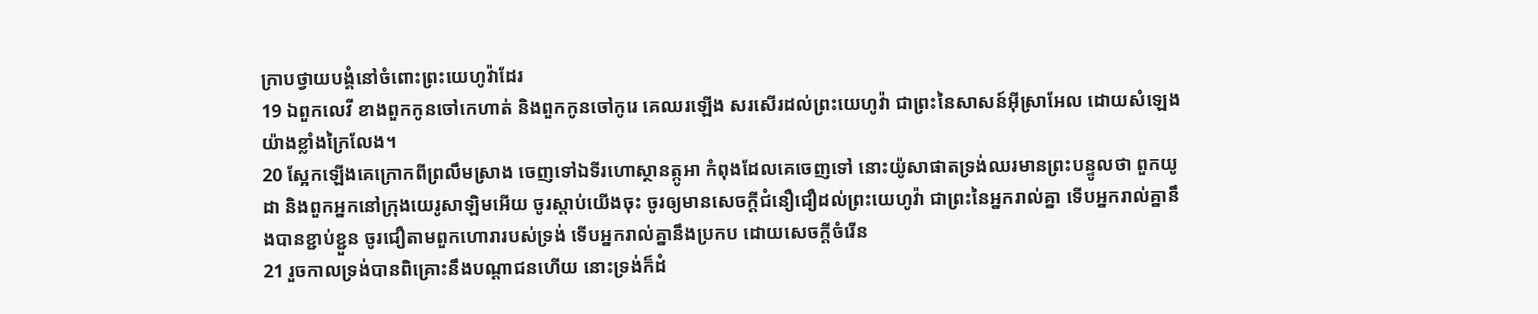ក្រាបថ្វាយបង្គំនៅចំពោះព្រះយេហូវ៉ាដែរ
19 ឯពួកលេវី ខាងពួកកូនចៅកេហាត់ និងពួកកូនចៅកូរេ គេឈរឡើង សរសើរដល់ព្រះយេហូវ៉ា ជាព្រះនៃសាសន៍អ៊ីស្រាអែល ដោយសំឡេងយ៉ាងខ្លាំងក្រៃលែង។
20 ស្អែកឡើងគេក្រោកពីព្រលឹមស្រាង ចេញទៅឯទីរហោស្ថានត្កូអា កំពុងដែលគេចេញទៅ នោះយ៉ូសាផាតទ្រង់ឈរមានព្រះបន្ទូលថា ពួកយូដា និងពួកអ្នកនៅក្រុងយេរូសាឡិមអើយ ចូរស្តាប់យើងចុះ ចូរឲ្យមានសេចក្ដីជំនឿជឿដល់ព្រះយេហូវ៉ា ជាព្រះនៃអ្នករាល់គ្នា ទើបអ្នករាល់គ្នានឹងបានខ្ជាប់ខ្ជួន ចូរជឿតាមពួកហោរារបស់ទ្រង់ ទើបអ្នករាល់គ្នានឹងប្រកប ដោយសេចក្ដីចំរើន
21 រួចកាលទ្រង់បានពិគ្រោះនឹងបណ្តាជនហើយ នោះទ្រង់ក៏ដំ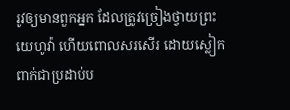រូវឲ្យមានពួកអ្នក ដែលត្រូវច្រៀងថ្វាយព្រះយេហូវ៉ា ហើយពោលសរសើរ ដោយស្លៀកពាក់ជាប្រដាប់ប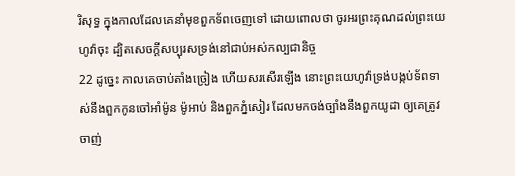រិសុទ្ធ ក្នុងកាលដែលគេនាំមុខពួកទ័ពចេញទៅ ដោយពោលថា ចូរអរព្រះគុណដល់ព្រះយេហូវ៉ាចុះ ដ្បិតសេចក្ដីសប្បុរសទ្រង់នៅជាប់អស់កល្បជានិច្ច
22 ដូច្នេះ កាលគេចាប់តាំងច្រៀង ហើយសរសើរឡើង នោះព្រះយេហូវ៉ាទ្រង់បង្កប់ទ័ពទាស់នឹងពួកកូនចៅអាំម៉ូន ម៉ូអាប់ និងពួកភ្នំសៀរ ដែលមកចង់ច្បាំងនឹងពួកយូដា ឲ្យគេត្រូវចាញ់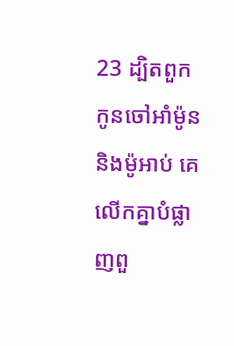23 ដ្បិតពួកកូនចៅអាំម៉ូន និងម៉ូអាប់ គេលើកគ្នាបំផ្លាញពួ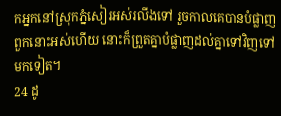កអ្នកនៅស្រុកភ្នំសៀរអស់រលីងទៅ រួចកាលគេបានបំផ្លាញពួកនោះអស់ហើយ នោះក៏ព្រួតគ្នាបំផ្លាញដល់គ្នាទៅវិញទៅមកទៀត។
24 ដូ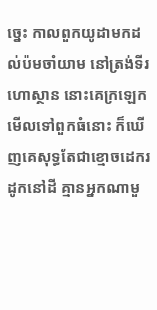ច្នេះ កាលពួកយូដាមកដល់ប៉មចាំយាម នៅត្រង់ទីរហោស្ថាន នោះគេក្រឡេកមើលទៅពួកធំនោះ ក៏ឃើញគេសុទ្ធតែជាខ្មោចដេករដូកនៅដី គ្មានអ្នកណាមួ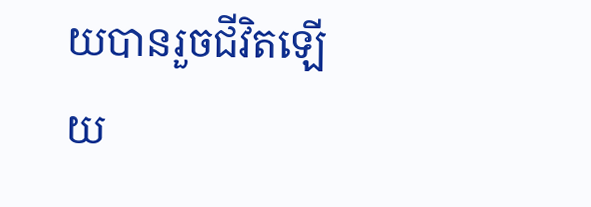យបានរួចជីវិតឡើយ